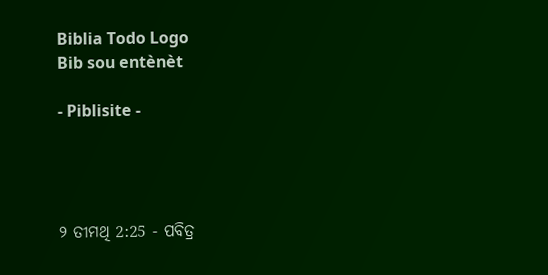Biblia Todo Logo
Bib sou entènèt

- Piblisite -




୨ ତୀମଥି 2:25 - ପବିତ୍ର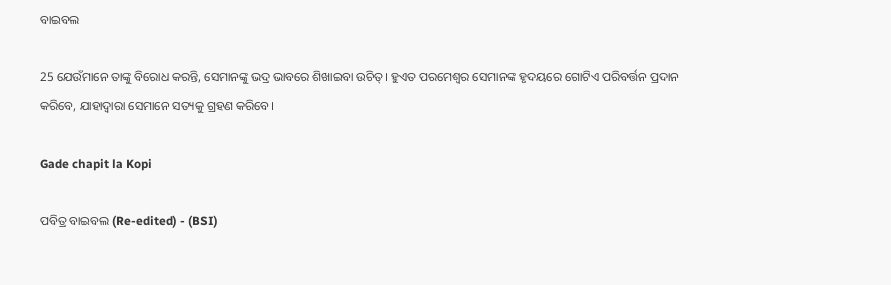ବାଇବଲ

25 ଯେଉଁମାନେ ତାଙ୍କୁ ବିରୋଧ କରନ୍ତି, ସେମାନଙ୍କୁ ଭଦ୍ର ଭାବରେ ଶିଖାଇବା ଉଚିତ୍। ହୁଏତ ପରମେଶ୍ୱର ସେମାନଙ୍କ ହୃଦୟରେ ଗୋଟିଏ ପରିବର୍ତ୍ତନ ପ୍ରଦାନ କରିବେ, ଯାହାଦ୍ୱାରା ସେମାନେ ସତ୍ୟକୁ ଗ୍ରହଣ କରିବେ।

Gade chapit la Kopi

ପବିତ୍ର ବାଇବଲ (Re-edited) - (BSI)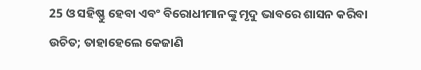25 ଓ ସହିଷ୍ଣୁ ହେବା ଏବଂ ବିରୋଧୀମାନଙ୍କୁ ମୃଦୁ ଭାବରେ ଶାସନ କରିବା ଉଚିତ; ତାହାହେଲେ କେଜାଣି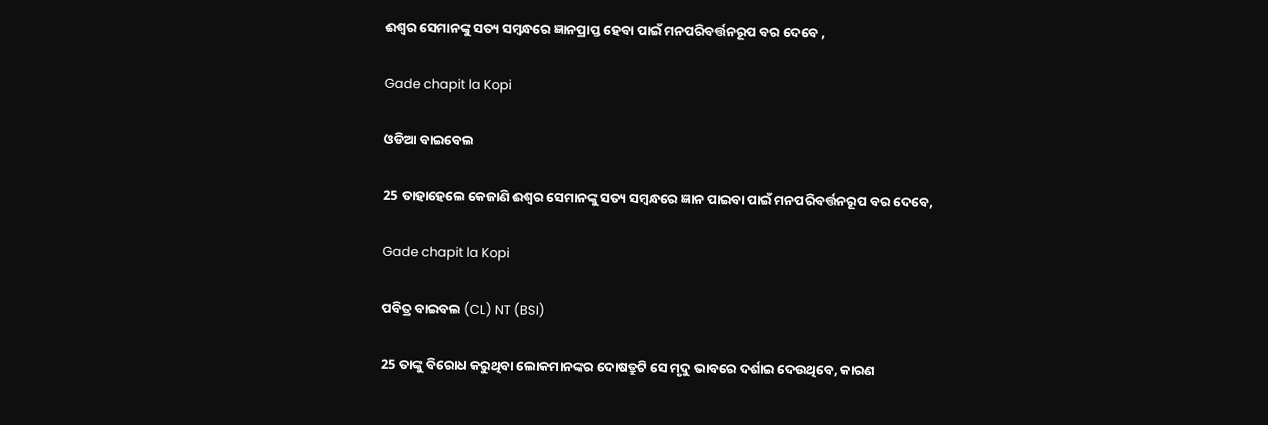ଈଶ୍ଵର ସେମାନଙ୍କୁ ସତ୍ୟ ସମ୍ଵନ୍ଧରେ ଜ୍ଞାନପ୍ରାପ୍ତ ହେବା ପାଇଁ ମନପରିବର୍ତ୍ତନରୂପ ବର ଦେବେ ,

Gade chapit la Kopi

ଓଡିଆ ବାଇବେଲ

25 ତାହାହେଲେ କେଜାଣି ଈଶ୍ୱର ସେମାନଙ୍କୁ ସତ୍ୟ ସମ୍ବନ୍ଧରେ ଜ୍ଞାନ ପାଇବା ପାଇଁ ମନପରିବର୍ତ୍ତନରୂପ ବର ଦେବେ,

Gade chapit la Kopi

ପବିତ୍ର ବାଇବଲ (CL) NT (BSI)

25 ତାଙ୍କୁ ବିରୋଧ କରୁଥିବା ଲୋକମାନଙ୍କର ଦୋଷତ୍ରୁଟି ସେ ମୃଦୁ ଭାବରେ ଦର୍ଶାଇ ଦେଉଥିବେ, କାରଣ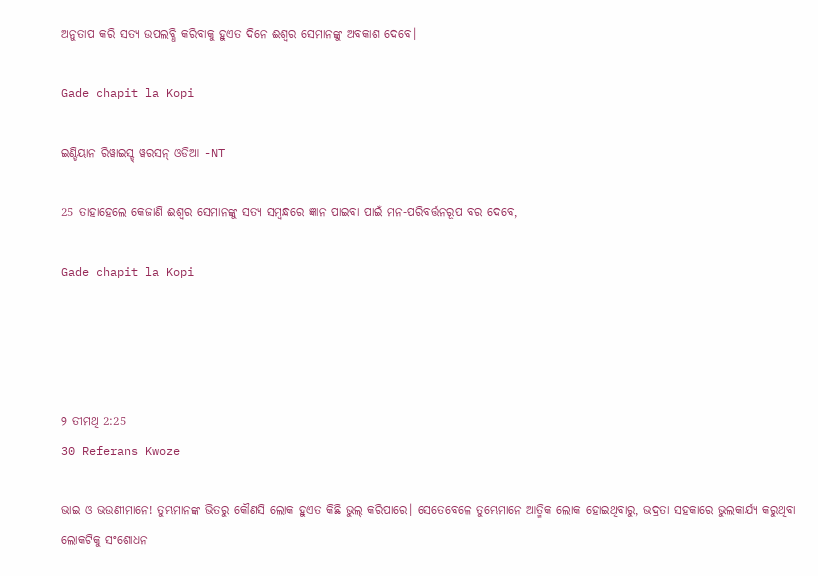ଅନୁତାପ କରି ସତ୍ୟ ଉପଲବ୍ଧି କରିବାକୁ ହୁଏତ ଦିନେ ଈଶ୍ୱର ସେମାନଙ୍କୁ ଅବକାଶ ଦେବେ।

Gade chapit la Kopi

ଇଣ୍ଡିୟାନ ରିୱାଇସ୍ଡ୍ ୱରସନ୍ ଓଡିଆ -NT

25 ତାହାହେଲେ କେଜାଣି ଈଶ୍ବର ସେମାନଙ୍କୁ ସତ୍ୟ ସମ୍ବନ୍ଧରେ ଜ୍ଞାନ ପାଇବା ପାଇଁ ମନ-ପରିବର୍ତ୍ତନରୂପ ବର ଦେବେ,

Gade chapit la Kopi




୨ ତୀମଥି 2:25
30 Referans Kwoze

ଭାଇ ଓ ଭଉଣୀମାନେ! ତୁମ୍ଭମାନଙ୍କ ଭିତରୁ କୌଣସି ଲୋକ ହୁଏତ କିଛି ଭୁଲ୍ କରିପାରେ। ସେତେବେଳେ ତୁମ୍ଭେମାନେ ଆତ୍ମିକ ଲୋକ ହୋଇଥିବାରୁ, ଭଦ୍ରତା ସହକାରେ ଭୁଲକାର୍ଯ୍ୟ କରୁଥିବା ଲୋକଟିକୁ ସଂଶୋଧନ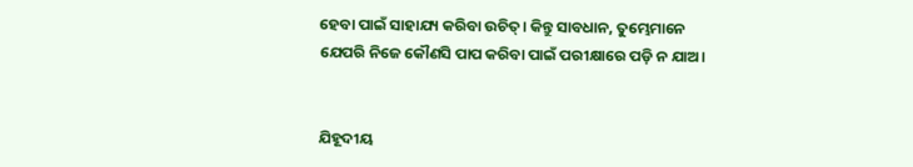ହେବା ପାଇଁ ସାହାଯ୍ୟ କରିବା ଉଚିତ୍। କିନ୍ତୁ ସାବଧାନ, ତୁମ୍ଭେମାନେ ଯେପରି ନିଜେ କୌଣସି ପାପ କରିବା ପାଇଁ ପରୀକ୍ଷାରେ ପଡ଼ି ନ ଯାଅ।


ଯିହୂଦୀୟ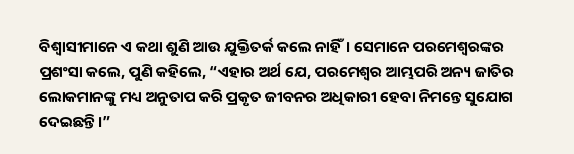ବିଶ୍ୱାସୀମାନେ ଏ କଥା ଶୁଣି ଆଉ ଯୁକ୍ତିତର୍କ କଲେ ନାହିଁ। ସେମାନେ ପରମେଶ୍ୱରଙ୍କର ପ୍ରଶଂସା କଲେ, ପୁଣି କହିଲେ, “ଏହାର ଅର୍ଥ ଯେ, ପରମେଶ୍ୱର ଆମ୍ଭପରି ଅନ୍ୟ ଜାତିର ଲୋକମାନଙ୍କୁ ମଧ୍ୟ ଅନୁତାପ କରି ପ୍ରକୃତ ଜୀବନର ଅଧିକାରୀ ହେବା ନିମନ୍ତେ ସୁଯୋଗ ଦେଇଛନ୍ତି।”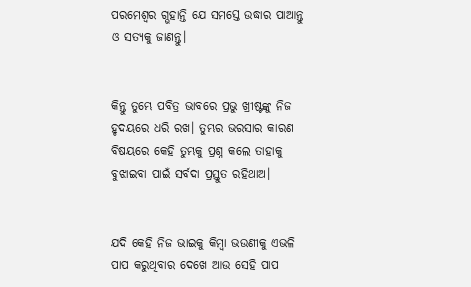ପରମେଶ୍ୱର ଗ୍ଭହାନ୍ତି ଯେ ସମସ୍ତେ ଉଦ୍ଧାର ପାଆନ୍ତୁ ଓ ସତ୍ୟକୁ ଜାଣନ୍ତୁ।


କିନ୍ତୁ ତୁମ୍ଭେ ପବିତ୍ର ଭାବରେ ପ୍ରଭୁ ଖ୍ରୀଷ୍ଟଙ୍କୁ ନିଜ ହୃଦୟରେ ଧରି ରଖ। ତୁମ୍ଭର ଭରସାର କାରଣ ବିଷୟରେ କେହି ତୁମ୍ଭକୁ ପ୍ରଶ୍ନ କଲେ ତାହାକୁ ବୁଝାଇବା ପାଇଁ ସର୍ବଦା ପ୍ରସ୍ତୁତ ରହିଥାଅ।


ଯଦି କେହି ନିଜ ଭାଇକୁ କିମ୍ବା ଭଉଣୀକୁ ଏଭଳି ପାପ କରୁଥିବାର ଦେଖେ ଆଉ ସେହି ପାପ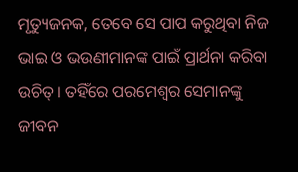ମୃତ୍ୟୁଜନକ, ତେବେ ସେ ପାପ କରୁଥିବା ନିଜ ଭାଇ ଓ ଭଉଣୀମାନଙ୍କ ପାଇଁ ପ୍ରାର୍ଥନା କରିବା ଉଚିତ୍। ତହିଁରେ ପରମେଶ୍ୱର ସେମାନଙ୍କୁ ଜୀବନ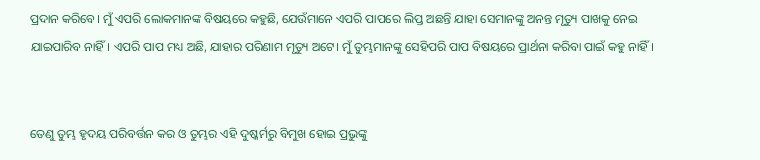ପ୍ରଦାନ କରିବେ। ମୁଁ ଏପରି ଲୋକମାନଙ୍କ ବିଷୟରେ କହୁଛି, ଯେଉଁମାନେ ଏପରି ପାପରେ ଲିପ୍ତ ଅଛନ୍ତି ଯାହା ସେମାନଙ୍କୁ ଅନନ୍ତ ମୃତ୍ୟୁ ପାଖକୁ ନେଇ ଯାଇପାରିବ ନାହିଁ। ଏପରି ପାପ ମଧ୍ୟ ଅଛି, ଯାହାର ପରିଣାମ ମୃତ୍ୟୁ ଅଟେ। ମୁଁ ତୁମ୍ଭମାନଙ୍କୁ ସେହିପରି ପାପ ବିଷୟରେ ପ୍ରାର୍ଥନା କରିବା ପାଇଁ କହୁ ନାହିଁ।


ତେଣୁ ତୁମ୍ଭ ହୃଦୟ ପରିବର୍ତ୍ତନ କର ଓ ତୁମ୍ଭର ଏହି ଦୁଷ୍କର୍ମରୁ ବିମୁଖ ହୋଇ ପ୍ରଭୁଙ୍କୁ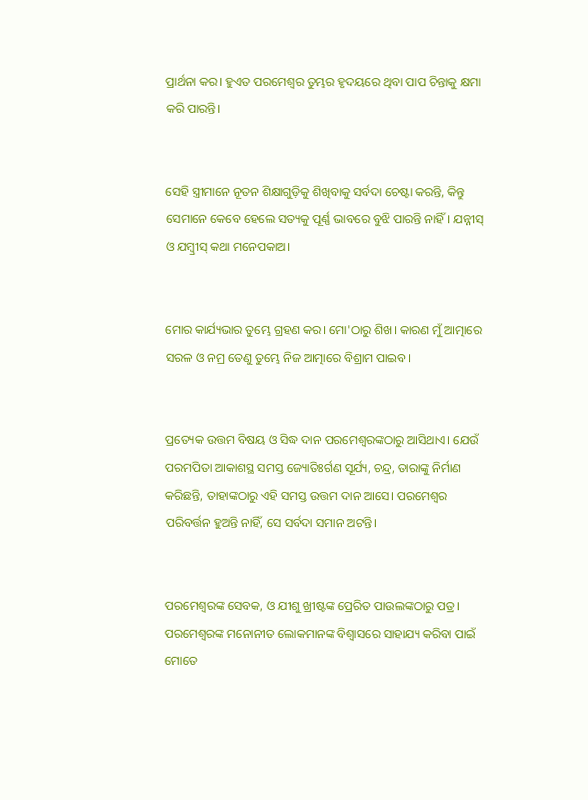ପ୍ରାର୍ଥନା କର। ହୁଏତ ପରମେଶ୍ୱର ତୁମ୍ଭର ହୃଦୟରେ ଥିବା ପାପ ଚିନ୍ତାକୁ କ୍ଷମା କରି ପାରନ୍ତି।


ସେହି ସ୍ତ୍ରୀମାନେ ନୂତନ ଶିକ୍ଷାଗୁଡ଼ିକୁ ଶିଖିବାକୁ ସର୍ବଦା ଚେଷ୍ଟା କରନ୍ତି, କିନ୍ତୁ ସେମାନେ କେବେ ହେଲେ ସତ୍ୟକୁ ପୂର୍ଣ୍ଣ ଭାବରେ ବୁଝି ପାରନ୍ତି ନାହିଁ। ଯନ୍ନୀସ୍ ଓ ଯମ୍ବ୍ରୀସ୍ କଥା ମନେପକାଅ।


ମୋର କାର୍ଯ୍ୟଭାର ତୁମ୍ଭେ ଗ୍ରହଣ କର। ମୋ'ଠାରୁ ଶିଖ। କାରଣ ମୁଁ ଆତ୍ମାରେ ସରଳ ଓ ନମ୍ର ତେଣୁ ତୁମ୍ଭେ ନିଜ ଆତ୍ମାରେ ବିଶ୍ରାମ ପାଇବ।


ପ୍ରତ୍ୟେକ ଉତ୍ତମ ବିଷୟ ଓ ସିଦ୍ଧ ଦାନ ପରମେଶ୍ୱରଙ୍କଠାରୁ ଆସିଥାଏ। ଯେଉଁ ପରମପିତା ଆକାଶସ୍ଥ ସମସ୍ତ ଜ୍ୟୋତିଃର୍ଗଣ ସୂର୍ଯ୍ୟ, ଚନ୍ଦ୍ର, ତାରାଙ୍କୁ ନିର୍ମାଣ କରିଛନ୍ତି, ତାହାଙ୍କଠାରୁ ଏହି ସମସ୍ତ ଉତ୍ତମ ଦାନ ଆସେ। ପରମେଶ୍ୱର ପରିବର୍ତ୍ତନ ହୁଅନ୍ତି ନାହିଁ, ସେ ସର୍ବଦା ସମାନ ଅଟନ୍ତି।


ପରମେଶ୍ୱରଙ୍କ ସେବକ, ଓ ଯୀଶୁ ଖ୍ରୀଷ୍ଟଙ୍କ ପ୍ରେରିତ ପାଉଲଙ୍କଠାରୁ ପତ୍ର। ପରମେଶ୍ୱରଙ୍କ ମନୋନୀତ ଲୋକମାନଙ୍କ ବିଶ୍ୱାସରେ ସାହାଯ୍ୟ କରିବା ପାଇଁ ମୋତେ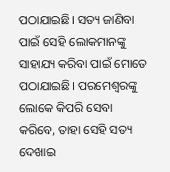ପଠାଯାଇଛି। ସତ୍ୟ ଜାଣିବା ପାଇଁ ସେହି ଲୋକମାନଙ୍କୁ ସାହାଯ୍ୟ କରିବା ପାଇଁ ମୋତେ ପଠାଯାଇଛି। ପରମେଶ୍ୱରଙ୍କୁ ଲୋକେ କିପରି ସେବା କରିବେ, ତାହା ସେହି ସତ୍ୟ ଦେଖାଇ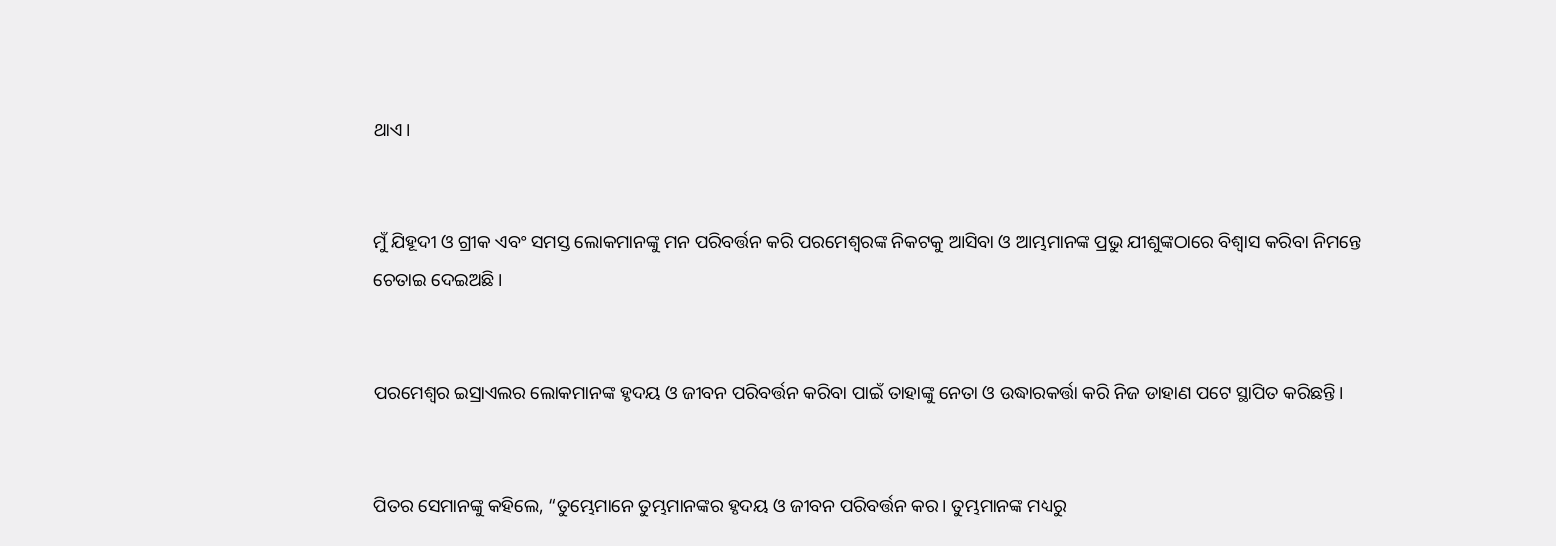ଥାଏ।


ମୁଁ ଯିହୂଦୀ ଓ ଗ୍ରୀକ ଏବଂ ସମସ୍ତ ଲୋକମାନଙ୍କୁ ମନ ପରିବର୍ତ୍ତନ କରି ପରମେଶ୍ୱରଙ୍କ ନିକଟକୁ ଆସିବା ଓ ଆମ୍ଭମାନଙ୍କ ପ୍ରଭୁ ଯୀଶୁଙ୍କଠାରେ ବିଶ୍ୱାସ କରିବା ନିମନ୍ତେ ଚେତାଇ ଦେଇଅଛି।


ପରମେଶ୍ୱର ଇସ୍ରାଏଲର ଲୋକମାନଙ୍କ ହୃଦୟ ଓ ଜୀବନ ପରିବର୍ତ୍ତନ କରିବା ପାଇଁ ତାହାଙ୍କୁ ନେତା ଓ ଉଦ୍ଧାରକର୍ତ୍ତା କରି ନିଜ ଡାହାଣ ପଟେ ସ୍ଥାପିତ କରିଛନ୍ତି।


ପିତର ସେମାନଙ୍କୁ କହିଲେ, “ତୁମ୍ଭେମାନେ ତୁମ୍ଭମାନଙ୍କର ହୃଦୟ ଓ ଜୀବନ ପରିବର୍ତ୍ତନ କର। ତୁମ୍ଭମାନଙ୍କ ମଧ୍ୟରୁ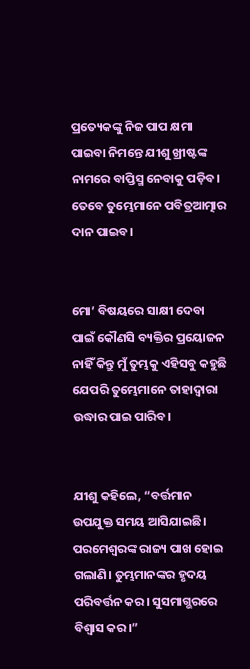ପ୍ରତ୍ୟେକଙ୍କୁ ନିଜ ପାପ କ୍ଷମା ପାଇବା ନିମନ୍ତେ ଯୀଶୁ ଖ୍ରୀଷ୍ଟଙ୍କ ନାମରେ ବାପ୍ତିସ୍ମ ନେବାକୁ ପଡ଼ିବ। ତେବେ ତୁମ୍ଭେମାନେ ପବିତ୍ରଆତ୍ମାର ଦାନ ପାଇବ।


ମୋ’ ବିଷୟରେ ସାକ୍ଷୀ ଦେବା ପାଇଁ କୌଣସି ବ୍ୟକ୍ତିର ପ୍ରୟୋଜନ ନାହିଁ କିନ୍ତୁ ମୁଁ ତୁମ୍ଭକୁ ଏହିସବୁ କହୁଛି ଯେପରି ତୁମ୍ଭେମାନେ ତାହାଦ୍ୱାରା ଉଦ୍ଧାର ପାଇ ପାରିବ।


ଯୀଶୁ କହିଲେ, “ବର୍ତ୍ତମାନ ଉପଯୁକ୍ତ ସମୟ ଆସିଯାଇଛି। ପରମେଶ୍ୱରଙ୍କ ରାଜ୍ୟ ପାଖ ହୋଇ ଗଲାଣି। ତୁମ୍ଭମାନଙ୍କର ହୃଦୟ ପରିବର୍ତ୍ତନ କର। ସୁସମାଗ୍ଭରରେ ବିଶ୍ୱାସ କର।”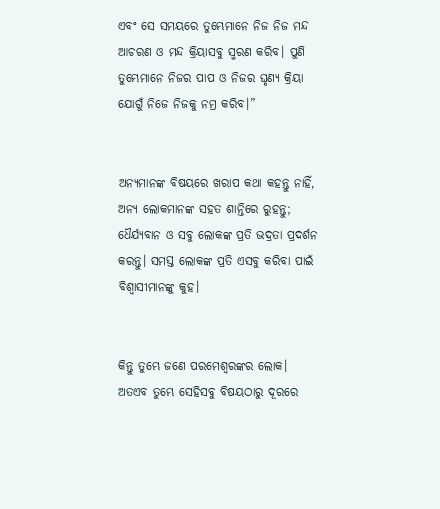ଏବଂ ସେ ସମୟରେ ତୁମ୍ଭେମାନେ ନିଜ ନିଜ ମନ୍ଦ ଆଚରଣ ଓ ମନ୍ଦ କ୍ରିୟାସବୁ ସ୍ମରଣ କରିବ। ପୁଣି ତୁମ୍ଭେମାନେ ନିଜର ପାପ ଓ ନିଜର ଘୃଣ୍ୟ କ୍ରିୟା ଯୋଗୁଁ ନିଜେ ନିଜକୁ ନମ୍ର କରିବ।”


ଅନ୍ୟମାନଙ୍କ ବିଷୟରେ ଖରାପ କଥା କହନ୍ତୁ ନାହିଁ, ଅନ୍ୟ ଲୋକମାନଙ୍କ ସହତ ଶାନ୍ତିରେ ରୁହନ୍ତୁ; ଧୈର୍ଯ୍ୟବାନ ଓ ସବୁ ଲୋକଙ୍କ ପ୍ରତି ଭଦ୍ରତା ପ୍ରଦର୍ଶନ କରନ୍ତୁ। ସମସ୍ତ ଲୋକଙ୍କ ପ୍ରତି ଏସବୁ କରିବା ପାଇଁ ବିଶ୍ୱାସୀମାନଙ୍କୁ କୁହ।


କିନ୍ତୁ ତୁମ୍ଭେ ଜଣେ ପରମେଶ୍ୱରଙ୍କର ଲୋକ। ଅତଏବ ତୁମ୍ଭେ ସେହିସବୁ ବିଷୟଠାରୁ ଦୂରରେ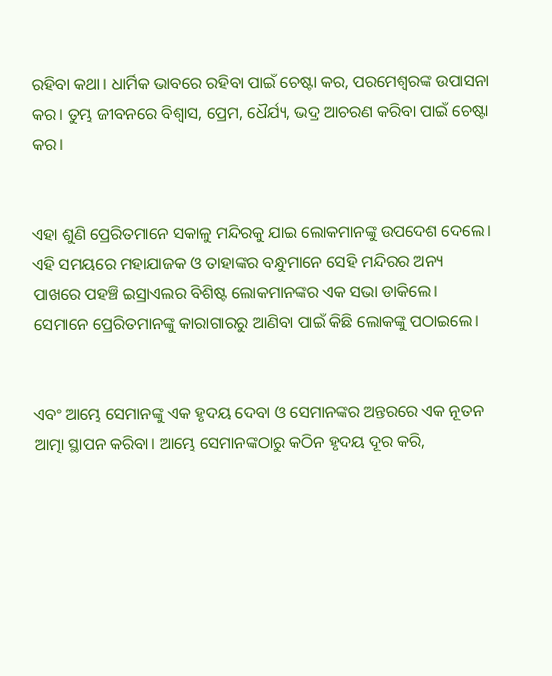ରହିବା କଥା। ଧାର୍ମିକ ଭାବରେ ରହିବା ପାଇଁ ଚେଷ୍ଟା କର, ପରମେଶ୍ୱରଙ୍କ ଉପାସନା କର। ତୁମ୍ଭ ଜୀବନରେ ବିଶ୍ୱାସ, ପ୍ରେମ, ଧୈର୍ଯ୍ୟ, ଭଦ୍ର ଆଚରଣ କରିବା ପାଇଁ ଚେଷ୍ଟା କର।


ଏହା ଶୁଣି ପ୍ରେରିତମାନେ ସକାଳୁ ମନ୍ଦିରକୁ ଯାଇ ଲୋକମାନଙ୍କୁ ଉପଦେଶ ଦେଲେ। ଏହି ସମୟରେ ମହାଯାଜକ ଓ ତାହାଙ୍କର ବନ୍ଧୁମାନେ ସେହି ମନ୍ଦିରର ଅନ୍ୟ ପାଖରେ ପହଞ୍ଚି ଇସ୍ରାଏଲର ବିଶିଷ୍ଟ ଲୋକମାନଙ୍କର ଏକ ସଭା ଡାକିଲେ। ସେମାନେ ପ୍ରେରିତମାନଙ୍କୁ କାରାଗାରରୁ ଆଣିବା ପାଇଁ କିଛି ଲୋକଙ୍କୁ ପଠାଇଲେ।


ଏବଂ ଆମ୍ଭେ ସେମାନଙ୍କୁ ଏକ ହୃଦୟ ଦେବା ଓ ସେମାନଙ୍କର ଅନ୍ତରରେ ଏକ ନୂତନ ଆତ୍ମା ସ୍ଥାପନ କରିବା। ଆମ୍ଭେ ସେମାନଙ୍କଠାରୁ କଠିନ ହୃଦୟ ଦୂର କରି,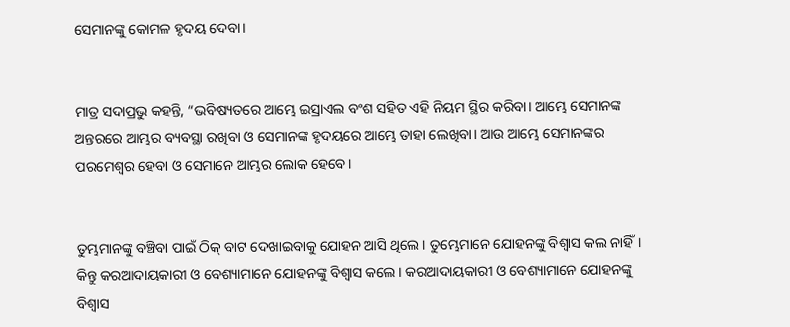ସେମାନଙ୍କୁ କୋମଳ ହୃଦୟ ଦେବା।


ମାତ୍ର ସଦାପ୍ରଭୁ କହନ୍ତି, “ଭବିଷ୍ୟତରେ ଆମ୍ଭେ ଇସ୍ରାଏଲ ବଂଶ ସହିତ ଏହି ନିୟମ ସ୍ଥିର କରିବା। ଆମ୍ଭେ ସେମାନଙ୍କ ଅନ୍ତରରେ ଆମ୍ଭର ବ୍ୟବସ୍ଥା ରଖିବା ଓ ସେମାନଙ୍କ ହୃଦୟରେ ଆମ୍ଭେ ତାହା ଲେଖିବା। ଆଉ ଆମ୍ଭେ ସେମାନଙ୍କର ପରମେଶ୍ୱର ହେବା ଓ ସେମାନେ ଆମ୍ଭର ଲୋକ ହେବେ।


ତୁମ୍ଭମାନଙ୍କୁ ବଞ୍ଚିବା ପାଇଁ ଠିକ୍ ବାଟ ଦେଖାଇବାକୁ ଯୋହନ ଆସି ଥିଲେ। ତୁମ୍ଭେମାନେ ଯୋହନଙ୍କୁ ବିଶ୍ୱାସ କଲ ନାହିଁ। କିନ୍ତୁ କରଆଦାୟକାରୀ ଓ ବେଶ୍ୟାମାନେ ଯୋହନଙ୍କୁ ବିଶ୍ୱାସ କଲେ। କରଆଦାୟକାରୀ ଓ ବେଶ୍ୟାମାନେ ଯୋହନଙ୍କୁ ବିଶ୍ୱାସ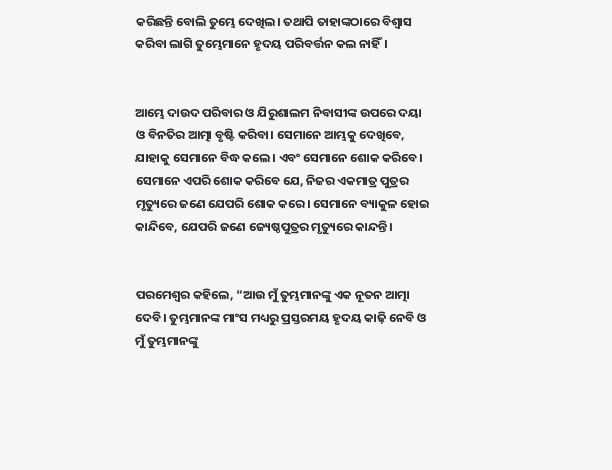କରିଛନ୍ତି ବୋଲି ତୁମ୍ଭେ ଦେଖିଲ। ତଥାପି ତାହାଙ୍କଠାରେ ବିଶ୍ୱାସ କରିବା ଲାଗି ତୁମ୍ଭେମାନେ ହୃଦୟ ପରିବର୍ତ୍ତନ କଲ ନାହିଁ।


ଆମ୍ଭେ ଦାଉଦ ପରିବାର ଓ ଯିରୁଶାଲମ ନିବାସୀଙ୍କ ଉପରେ ଦୟା ଓ ବିନତିର ଆତ୍ମା ବୃଷ୍ଟି କରିବା। ସେମାନେ ଆମ୍ଭକୁ ଦେଖିବେ, ଯାହାକୁ ସେମାନେ ବିଦ୍ଧ କଲେ। ଏବଂ ସେମାନେ ଶୋକ କରିବେ। ସେମାନେ ଏପରି ଶୋକ କରିବେ ଯେ, ନିଜର ଏକମାତ୍ର ପୁତ୍ରର ମୃତ୍ୟୁରେ ଜଣେ ଯେପରି ଶୋକ କରେ। ସେମାନେ ବ୍ୟାକୁଳ ହୋଇ କାନ୍ଦିବେ, ଯେପରି ଜଣେ ଜ୍ୟେଷ୍ଠପୁତ୍ରର ମୃତ୍ୟୁରେ କାନ୍ଦନ୍ତି।


ପରମେଶ୍ୱର କହିଲେ, “ଆଉ ମୁଁ ତୁମ୍ଭମାନଙ୍କୁ ଏକ ନୂତନ ଆତ୍ମା ଦେବି। ତୁମ୍ଭମାନଙ୍କ ମାଂସ ମଧ୍ୟରୁ ପ୍ରସ୍ତରମୟ ହୃଦୟ କାଢ଼ି ନେବି ଓ ମୁଁ ତୁମ୍ଭମାନଙ୍କୁ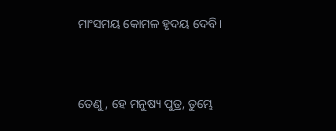ମାଂସମୟ କୋମଳ ହୃଦୟ ଦେବି।


ତେଣୁ, ହେ ମନୁଷ୍ୟ ପୁତ୍ର, ତୁମ୍ଭେ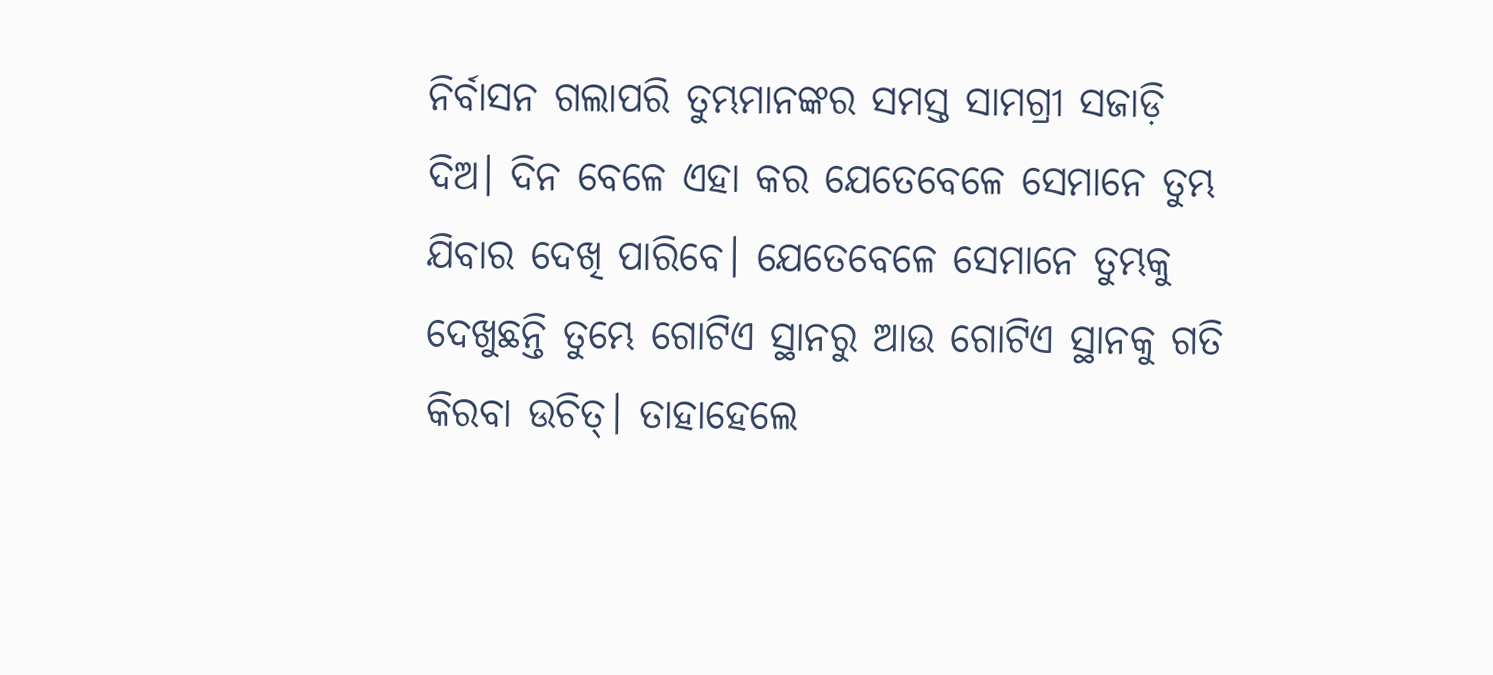ନିର୍ବାସନ ଗଲାପରି ତୁମ୍ଭମାନଙ୍କର ସମସ୍ତ ସାମଗ୍ରୀ ସଜାଡ଼ି ଦିଅ। ଦିନ ବେଳେ ଏହା କର ଯେତେବେଳେ ସେମାନେ ତୁମ୍ଭ ଯିବାର ଦେଖି ପାରିବେ। ଯେତେବେଳେ ସେମାନେ ତୁମ୍ଭକୁ ଦେଖୁଛନ୍ତି ତୁମ୍ଭେ ଗୋଟିଏ ସ୍ଥାନରୁ ଆଉ ଗୋଟିଏ ସ୍ଥାନକୁ ଗତି କିରବା ଉଚିତ୍। ତାହାହେଲେ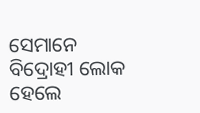ସେମାନେ ବିଦ୍ରୋହୀ ଲୋକ ହେଲେ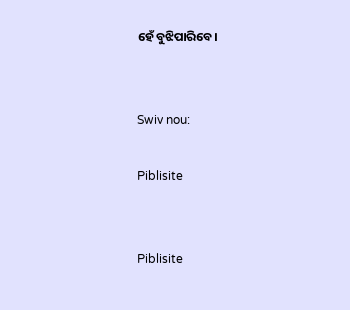ହେଁ ବୁଝିପାରିବେ।


Swiv nou:

Piblisite


Piblisite